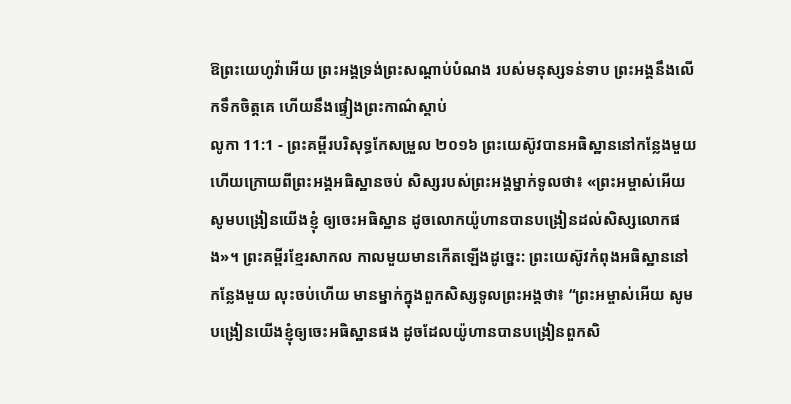ឱព្រះយេហូវ៉ាអើយ ព្រះអង្គទ្រង់ព្រះសណ្ដាប់បំណង របស់មនុស្សទន់ទាប ព្រះអង្គនឹងលើកទឹកចិត្តគេ ហើយនឹងផ្ទៀងព្រះកាណ៌ស្ដាប់
លូកា 11:1 - ព្រះគម្ពីរបរិសុទ្ធកែសម្រួល ២០១៦ ព្រះយេស៊ូវបានអធិស្ឋាននៅកន្លែងមួយ ហើយក្រោយពីព្រះអង្គអធិស្ឋានចប់ សិស្សរបស់ព្រះអង្គម្នាក់ទូលថា៖ «ព្រះអម្ចាស់អើយ សូមបង្រៀនយើងខ្ញុំ ឲ្យចេះអធិស្ឋាន ដូចលោកយ៉ូហានបានបង្រៀនដល់សិស្សលោកផង»។ ព្រះគម្ពីរខ្មែរសាកល កាលមួយមានកើតឡើងដូច្នេះ: ព្រះយេស៊ូវកំពុងអធិស្ឋាននៅកន្លែងមួយ លុះចប់ហើយ មានម្នាក់ក្នុងពួកសិស្សទូលព្រះអង្គថា៖ “ព្រះអម្ចាស់អើយ សូមបង្រៀនយើងខ្ញុំឲ្យចេះអធិស្ឋានផង ដូចដែលយ៉ូហានបានបង្រៀនពួកសិ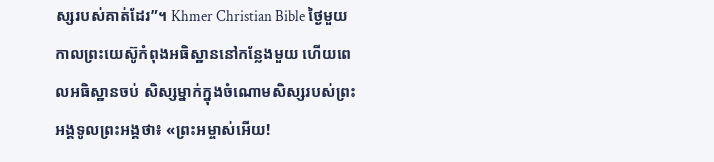ស្សរបស់គាត់ដែរ”។ Khmer Christian Bible ថ្ងៃមួយ កាលព្រះយេស៊ូកំពុងអធិស្ឋាននៅកន្លែងមួយ ហើយពេលអធិស្ឋានចប់ សិស្សម្នាក់ក្នុងចំណោមសិស្សរបស់ព្រះអង្គទូលព្រះអង្គថា៖ «ព្រះអម្ចាស់អើយ!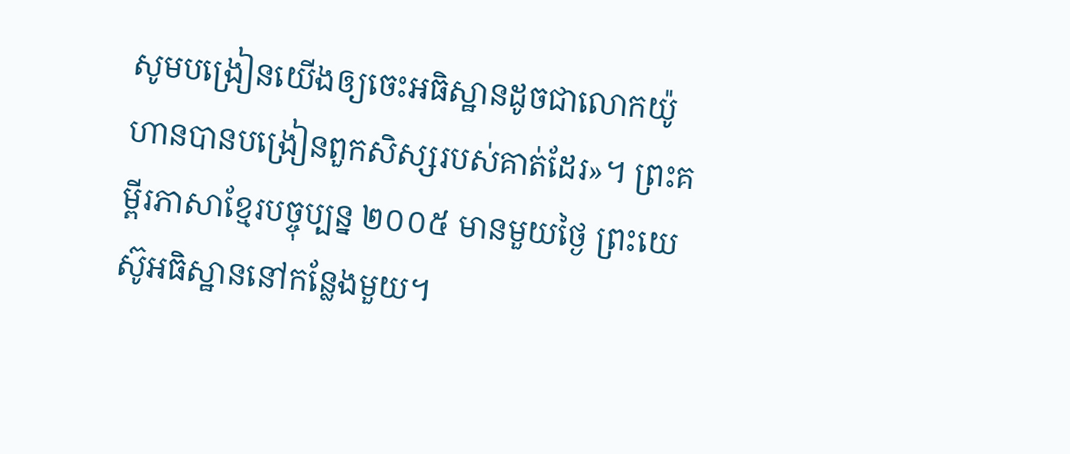សូមបង្រៀនយើងឲ្យចេះអធិស្ឋានដូចជាលោកយ៉ូហានបានបង្រៀនពួកសិស្សរបស់គាត់ដែរ»។ ព្រះគម្ពីរភាសាខ្មែរបច្ចុប្បន្ន ២០០៥ មានមួយថ្ងៃ ព្រះយេស៊ូអធិស្ឋាននៅកន្លែងមួយ។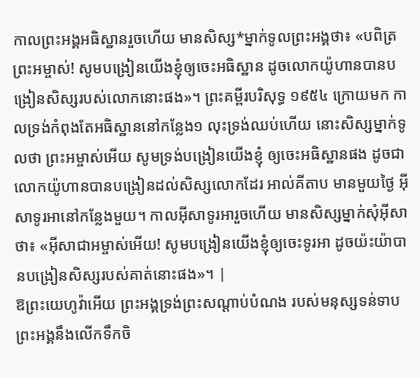កាលព្រះអង្គអធិស្ឋានរួចហើយ មានសិស្ស*ម្នាក់ទូលព្រះអង្គថា៖ «បពិត្រព្រះអម្ចាស់! សូមបង្រៀនយើងខ្ញុំឲ្យចេះអធិស្ឋាន ដូចលោកយ៉ូហានបានបង្រៀនសិស្សរបស់លោកនោះផង»។ ព្រះគម្ពីរបរិសុទ្ធ ១៩៥៤ ក្រោយមក កាលទ្រង់កំពុងតែអធិស្ឋាននៅកន្លែង១ លុះទ្រង់ឈប់ហើយ នោះសិស្សម្នាក់ទូលថា ព្រះអម្ចាស់អើយ សូមទ្រង់បង្រៀនយើងខ្ញុំ ឲ្យចេះអធិស្ឋានផង ដូចជាលោកយ៉ូហានបានបង្រៀនដល់សិស្សលោកដែរ អាល់គីតាប មានមួយថ្ងៃ អ៊ីសាទូរអានៅកន្លែងមួយ។ កាលអ៊ីសាទូរអារួចហើយ មានសិស្សម្នាក់សុំអ៊ីសាថា៖ «អ៊ីសាជាអម្ចាស់អើយ! សូមបង្រៀនយើងខ្ញុំឲ្យចេះទូរអា ដូចយ៉ះយ៉ាបានបង្រៀនសិស្សរបស់គាត់នោះផង»។ |
ឱព្រះយេហូវ៉ាអើយ ព្រះអង្គទ្រង់ព្រះសណ្ដាប់បំណង របស់មនុស្សទន់ទាប ព្រះអង្គនឹងលើកទឹកចិ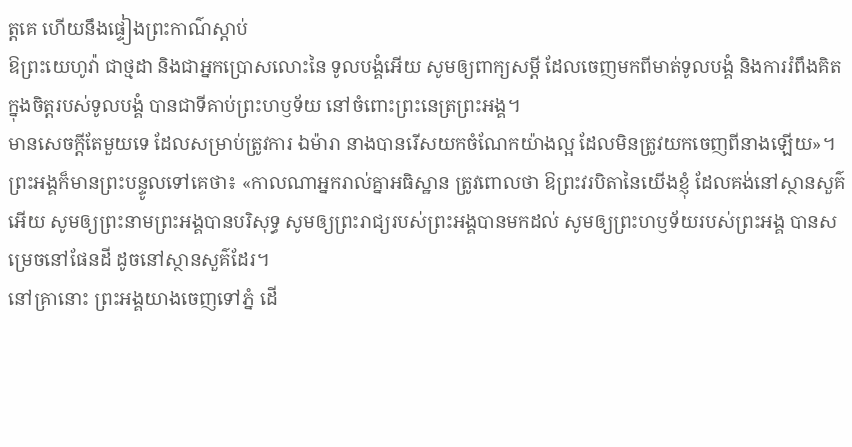ត្តគេ ហើយនឹងផ្ទៀងព្រះកាណ៌ស្ដាប់
ឱព្រះយេហូវ៉ា ជាថ្មដា និងជាអ្នកប្រោសលោះនៃ ទូលបង្គំអើយ សូមឲ្យពាក្យសម្ដី ដែលចេញមកពីមាត់ទូលបង្គំ និងការរំពឹងគិតក្នុងចិត្តរបស់ទូលបង្គំ បានជាទីគាប់ព្រះហឫទ័យ នៅចំពោះព្រះនេត្រព្រះអង្គ។
មានសេចក្តីតែមួយទេ ដែលសម្រាប់ត្រូវការ ឯម៉ារា នាងបានរើសយកចំណែកយ៉ាងល្អ ដែលមិនត្រូវយកចេញពីនាងឡើយ»។
ព្រះអង្គក៏មានព្រះបន្ទូលទៅគេថា៖ «កាលណាអ្នករាល់គ្នាអធិស្ឋាន ត្រូវពោលថា ឱព្រះវរបិតានៃយើងខ្ញុំ ដែលគង់នៅស្ថានសួគ៌អើយ សូមឲ្យព្រះនាមព្រះអង្គបានបរិសុទ្ធ សូមឲ្យព្រះរាជ្យរបស់ព្រះអង្គបានមកដល់ សូមឲ្យព្រះហឫទ័យរបស់ព្រះអង្គ បានសម្រេចនៅផែនដី ដូចនៅស្ថានសួគ៌ដែរ។
នៅគ្រានោះ ព្រះអង្គយាងចេញទៅភ្នំ ដើ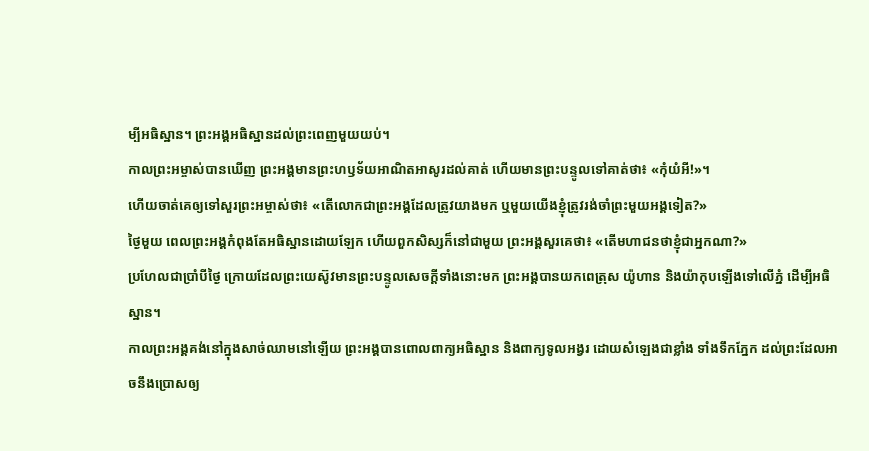ម្បីអធិស្ឋាន។ ព្រះអង្គអធិស្ឋានដល់ព្រះពេញមួយយប់។
កាលព្រះអម្ចាស់បានឃើញ ព្រះអង្គមានព្រះហឫទ័យអាណិតអាសូរដល់គាត់ ហើយមានព្រះបន្ទូលទៅគាត់ថា៖ «កុំយំអី!»។
ហើយចាត់គេឲ្យទៅសួរព្រះអម្ចាស់ថា៖ «តើលោកជាព្រះអង្គដែលត្រូវយាងមក ឬមួយយើងខ្ញុំត្រូវរង់ចាំព្រះមួយអង្គទៀត?»
ថ្ងៃមួយ ពេលព្រះអង្គកំពុងតែអធិស្ឋានដោយឡែក ហើយពួកសិស្សក៏នៅជាមួយ ព្រះអង្គសួរគេថា៖ «តើមហាជនថាខ្ញុំជាអ្នកណា?»
ប្រហែលជាប្រាំបីថ្ងៃ ក្រោយដែលព្រះយេស៊ូវមានព្រះបន្ទូលសេចក្តីទាំងនោះមក ព្រះអង្គបានយកពេត្រុស យ៉ូហាន និងយ៉ាកុបឡើងទៅលើភ្នំ ដើម្បីអធិស្ឋាន។
កាលព្រះអង្គគង់នៅក្នុងសាច់ឈាមនៅឡើយ ព្រះអង្គបានពោលពាក្យអធិស្ឋាន និងពាក្យទូលអង្វរ ដោយសំឡេងជាខ្លាំង ទាំងទឹកភ្នែក ដល់ព្រះដែលអាចនឹងប្រោសឲ្យ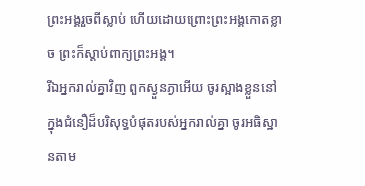ព្រះអង្គរួចពីស្លាប់ ហើយដោយព្រោះព្រះអង្គកោតខ្លាច ព្រះក៏ស្ដាប់ពាក្យព្រះអង្គ។
រីឯអ្នករាល់គ្នាវិញ ពួកស្ងួនភ្ងាអើយ ចូរស្អាងខ្លួននៅក្នុងជំនឿដ៏បរិសុទ្ធបំផុតរបស់អ្នករាល់គ្នា ចូរអធិស្ឋានតាម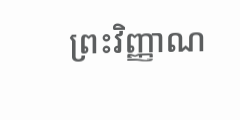ព្រះវិញ្ញាណ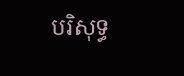បរិសុទ្ធ